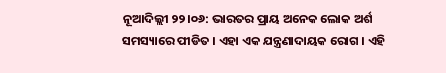ନୂଆଦିଲ୍ଲୀ ୨୨।୦୬: ଭାରତର ପ୍ରାୟ ଅନେକ ଲୋକ ଅର୍ଶ ସମସ୍ୟାରେ ପୀଡିତ । ଏହା ଏକ ଯନ୍ତ୍ରଣାଦାୟକ ରୋଗ । ଏହି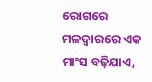ରୋଗରେ ମଳଦ୍ୱାରରେ ଏକ ମାଂସ ବଢ଼ିଯାଏ,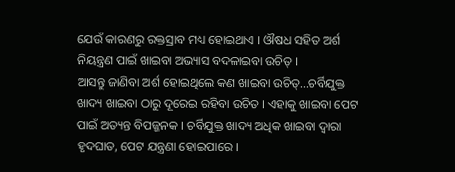ଯେଉଁ କାରଣରୁ ରକ୍ତସ୍ରାବ ମଧ୍ୟ ହୋଇଥାଏ । ଔଷଧ ସହିତ ଅର୍ଶ ନିୟନ୍ତ୍ରଣ ପାଇଁ ଖାଇବା ଅଭ୍ୟାସ ବଦଳାଇବା ଉଚିତ୍ ।
ଆସନ୍ତୁ ଜାଣିବା ଅର୍ଶ ହୋଇଥିଲେ କଣ ଖାଇବା ଉଚିତ୍...ଚର୍ବିଯୁକ୍ତ ଖାଦ୍ୟ ଖାଇବା ଠାରୁ ଦୂରେଇ ରହିବା ଉଚିତ । ଏହାକୁ ଖାଇବା ପେଟ ପାଇଁ ଅତ୍ୟନ୍ତ ବିପଜ୍ଜନକ । ଚର୍ବିଯୁକ୍ତ ଖାଦ୍ୟ ଅଧିକ ଖାଇବା ଦ୍ୱାରା ହୃଦଘାତ, ପେଟ ଯନ୍ତ୍ରଣା ହୋଇପାରେ ।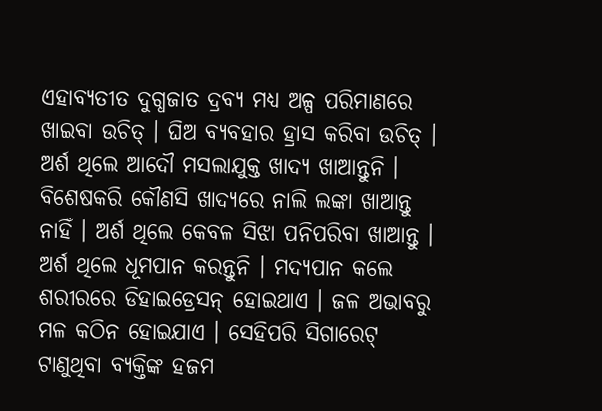ଏହାବ୍ୟତୀତ ଦୁଗ୍ଧଜାତ ଦ୍ରବ୍ୟ ମଧ୍ୟ ଅଳ୍ପ ପରିମାଣରେ ଖାଇବା ଉଚିତ୍ । ଘିଅ ବ୍ୟବହାର ହ୍ରାସ କରିବା ଉଚିତ୍ ।
ଅର୍ଶ ଥିଲେ ଆଦୌ ମସଲାଯୁକ୍ତ ଖାଦ୍ୟ ଖାଆନ୍ତୁନି । ବିଶେଷକରି କୌଣସି ଖାଦ୍ୟରେ ନାଲି ଲଙ୍କା ଖାଆନ୍ତୁ ନାହିଁ । ଅର୍ଶ ଥିଲେ କେବଳ ସିଝା ପନିପରିବା ଖାଆନ୍ତୁ ।
ଅର୍ଶ ଥିଲେ ଧୂମପାନ କରନ୍ତୁନି । ମଦ୍ୟପାନ କଲେ ଶରୀରରେ ଡିହାଇଡ୍ରେସନ୍ ହୋଇଥାଏ । ଜଳ ଅଭାବରୁ ମଳ କଠିନ ହୋଇଯାଏ । ସେହିପରି ସିଗାରେଟ୍ ଟାଣୁଥିବା ବ୍ୟକ୍ତିଙ୍କ ହଜମ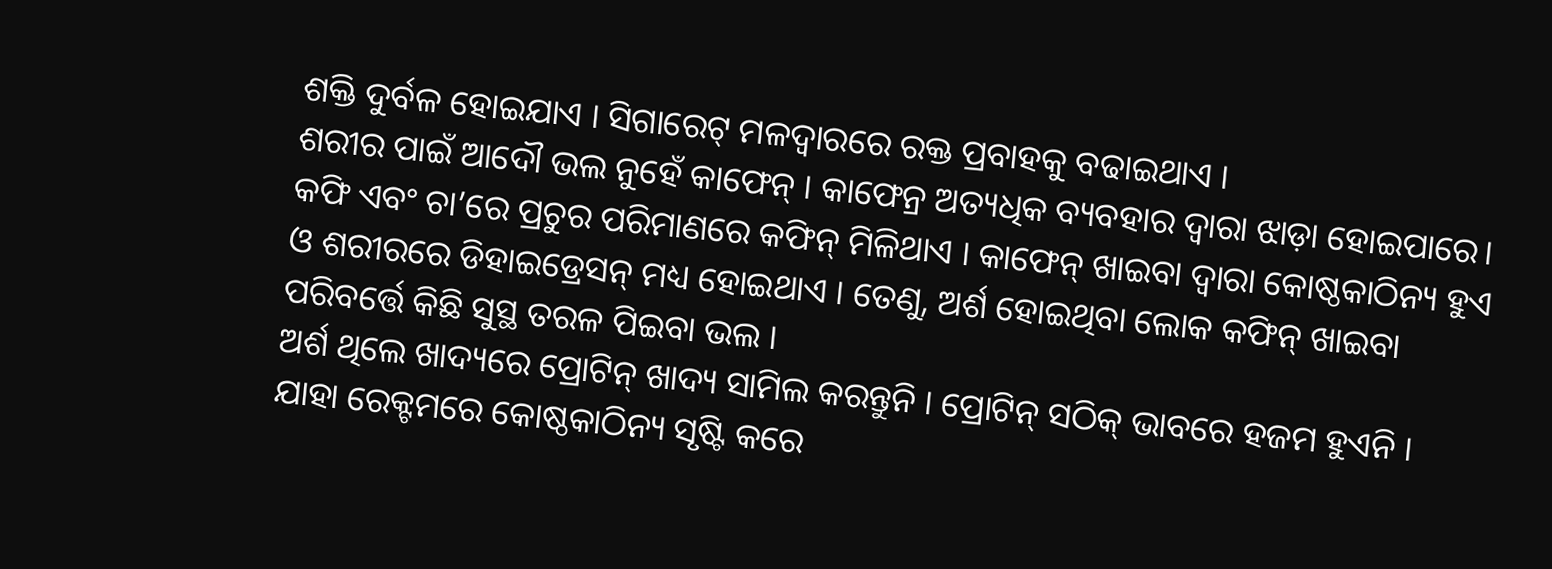ଶକ୍ତି ଦୁର୍ବଳ ହୋଇଯାଏ । ସିଗାରେଟ୍ ମଳଦ୍ୱାରରେ ରକ୍ତ ପ୍ରବାହକୁ ବଢାଇଥାଏ ।
ଶରୀର ପାଇଁ ଆଦୌ ଭଲ ନୁହେଁ କାଫେନ୍ । କାଫେନ୍ର ଅତ୍ୟଧିକ ବ୍ୟବହାର ଦ୍ୱାରା ଝାଡ଼ା ହୋଇପାରେ। କଫି ଏବଂ ଚା’ରେ ପ୍ରଚୁର ପରିମାଣରେ କଫିନ୍ ମିଳିଥାଏ । କାଫେନ୍ ଖାଇବା ଦ୍ୱାରା କୋଷ୍ଠକାଠିନ୍ୟ ହୁଏ ଓ ଶରୀରରେ ଡିହାଇଡ୍ରେସନ୍ ମଧ୍ୟ ହୋଇଥାଏ । ତେଣୁ, ଅର୍ଶ ହୋଇଥିବା ଲୋକ କଫିନ୍ ଖାଇବା ପରିବର୍ତ୍ତେ କିଛି ସୁସ୍ଥ ତରଳ ପିଇବା ଭଲ ।
ଅର୍ଶ ଥିଲେ ଖାଦ୍ୟରେ ପ୍ରୋଟିନ୍ ଖାଦ୍ୟ ସାମିଲ କରନ୍ତୁନି । ପ୍ରୋଟିନ୍ ସଠିକ୍ ଭାବରେ ହଜମ ହୁଏନି । ଯାହା ରେକ୍ଟମରେ କୋଷ୍ଠକାଠିନ୍ୟ ସୃଷ୍ଟି କରେ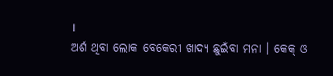।
ଅର୍ଶ ଥିବା ଲୋକ ବେକେରୀ ଖାଦ୍ୟ ଛୁଇଁବା ମନା । କେକ୍ ଓ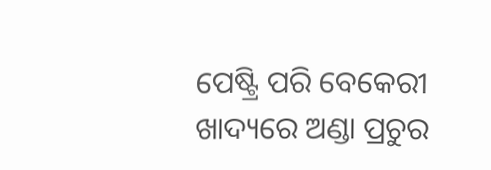ପେଷ୍ଟ୍ରି ପରି ବେକେରୀ ଖାଦ୍ୟରେ ଅଣ୍ଡା ପ୍ରଚୁର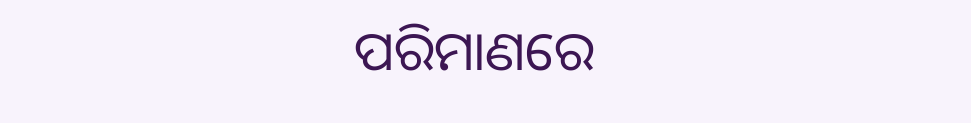ପରିମାଣରେ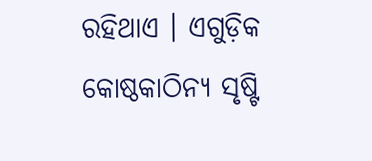ରହିଥାଏ । ଏଗୁଡ଼ିକ କୋଷ୍ଠକାଠିନ୍ୟ ସୃଷ୍ଟି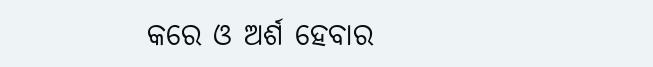କରେ ଓ ଅର୍ଶ ହେବାର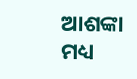ଆଶଙ୍କା ମଧ୍ୟ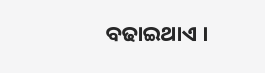ବଢାଇଥାଏ ।